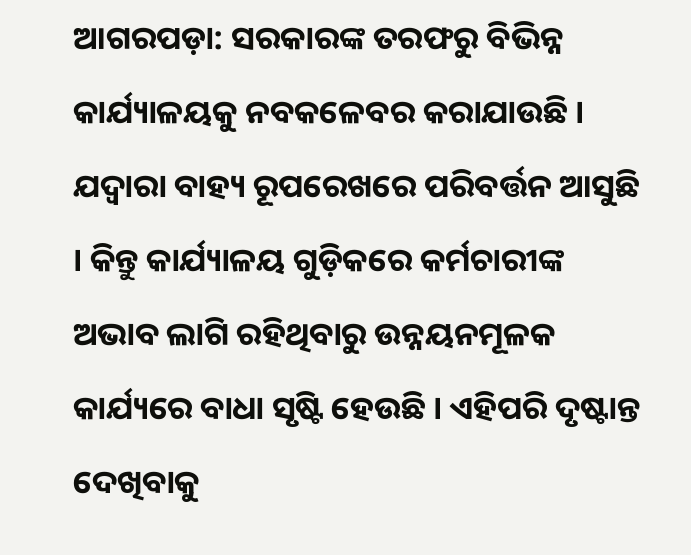ଆଗରପଡ଼ା: ସରକାରଙ୍କ ତରଫରୁ ବିଭିନ୍ନ କାର୍ଯ୍ୟାଳୟକୁ ନବକଳେବର କରାଯାଉଛି । ଯଦ୍ୱାରା ବାହ୍ୟ ରୂପରେଖରେ ପରିବର୍ତ୍ତନ ଆସୁଛି । କିନ୍ତୁ କାର୍ଯ୍ୟାଳୟ ଗୁଡ଼ିକରେ କର୍ମଚାରୀଙ୍କ ଅଭାବ ଲାଗି ରହିଥିବାରୁ ଉନ୍ନୟନମୂଳକ କାର୍ଯ୍ୟରେ ବାଧା ସୃଷ୍ଟି ହେଉଛି । ଏହିପରି ଦୃଷ୍ଟାନ୍ତ ଦେଖିବାକୁ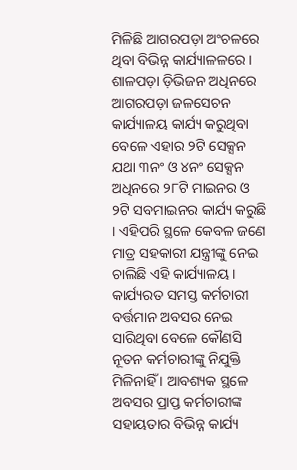ମିଳିଛି ଆଗରପଡ଼ା ଅଂଚଳରେ ଥିବା ବିଭିନ୍ନ କାର୍ଯ୍ୟାଳଳରେ । ଶାଳପଡ଼ା ଡ଼ିଭିଜନ ଅଧିନରେ ଆଗରପଡ଼ା ଜଳସେଚନ କାର୍ଯ୍ୟାଳୟ କାର୍ଯ୍ୟ କରୁଥିବା ବେଳେ ଏହାର ୨ଟି ସେକ୍ସନ ଯଥା ୩ନଂ ଓ ୪ନଂ ସେକ୍ସନ ଅଧିନରେ ୨୮ଟି ମାଇନର ଓ ୨ଟି ସବମାଇନର କାର୍ଯ୍ୟ କରୁଛି । ଏହିପରି ସ୍ଥଳେ କେବଳ ଜଣେ ମାତ୍ର ସହକାରୀ ଯନ୍ତ୍ରୀଙ୍କୁ ନେଇ ଚାଲିଛି ଏହି କାର୍ଯ୍ୟାଳୟ । କାର୍ଯ୍ୟରତ ସମସ୍ତ କର୍ମଚାରୀ ବର୍ତ୍ତମାନ ଅବସର ନେଇ ସାରିଥିବା ବେଳେ କୌଣସି ନୂତନ କର୍ମଚାରୀଙ୍କୁ ନିଯୁକ୍ତି ମିଳିନାହିଁ । ଆବଶ୍ୟକ ସ୍ଥଳେ ଅବସର ପ୍ରାପ୍ତ କର୍ମଚାରୀଙ୍କ ସହାୟତାର ବିଭିନ୍ନ କାର୍ଯ୍ୟ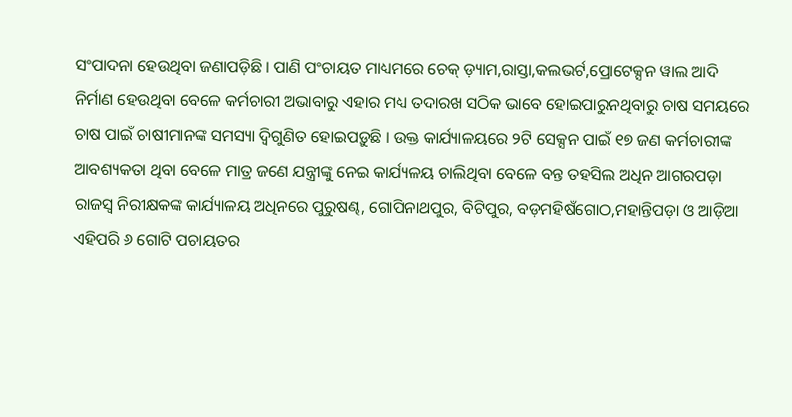ସଂପାଦନା ହେଉଥିବା ଜଣାପଡ଼ିଛି । ପାଣି ପଂଚାୟତ ମାଧ୍ୟମରେ ଚେକ୍ ଡ଼୍ୟାମ,ରାସ୍ତା,କଲଭର୍ଟ,ପ୍ରୋଟେକ୍ସନ ୱାଲ ଆଦି ନିର୍ମାଣ ହେଉଥିବା ବେଳେ କର୍ମଚାରୀ ଅଭାବାରୁ ଏହାର ମଧ୍ୟ ତଦାରଖ ସଠିକ ଭାବେ ହୋଇପାରୁନଥିବାରୁ ଚାଷ ସମୟରେ ଚାଷ ପାଇଁ ଚାଷୀମାନଙ୍କ ସମସ୍ୟା ଦ୍ୱିଗୁଣିତ ହୋଇପଡ଼ୁଛି । ଉକ୍ତ କାର୍ଯ୍ୟାଳୟରେ ୨ଟି ସେକ୍ସନ ପାଇଁ ୧୭ ଜଣ କର୍ମଚାରୀଙ୍କ ଆବଶ୍ୟକତା ଥିବା ବେଳେ ମାତ୍ର ଜଣେ ଯନ୍ତ୍ରୀଙ୍କୁ ନେଇ କାର୍ଯ୍ୟଳୟ ଚାଲିଥିବା ବେଳେ ବନ୍ତ ତହସିଲ ଅଧିନ ଆଗରପଡ଼ା ରାଜସ୍ୱ ନିରୀକ୍ଷକଙ୍କ କାର୍ଯ୍ୟାଳୟ ଅଧିନରେ ପୁରୁଷଣ୍ଢ, ଗୋପିନାଥପୁର, ବିଟିପୁର, ବଡ଼ମହିଷଁଗୋଠ,ମହାନ୍ତିପଡ଼ା ଓ ଆଡ଼ିଆ ଏହିପରି ୬ ଗୋଟି ପଚାୟତର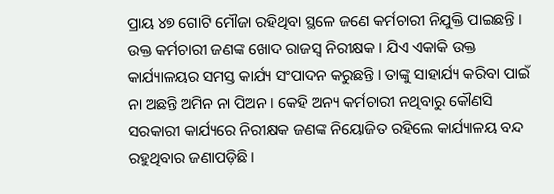ପ୍ରାୟ ୪୭ ଗୋଟି ମୌଜା ରହିଥିବା ସ୍ଥଳେ ଜଣେ କର୍ମଚାରୀ ନିଯୁକ୍ତି ପାଇଛନ୍ତି । ଉକ୍ତ କର୍ମଚାରୀ ଜଣଙ୍କ ଖୋଦ ରାଜସ୍ୱ ନିରୀକ୍ଷକ । ଯିଏ ଏକାକି ଉକ୍ତ କାର୍ଯ୍ୟାଳୟର ସମସ୍ତ କାର୍ଯ୍ୟ ସଂପାଦନ କରୁଛନ୍ତି । ତାଙ୍କୁ ସାହାର୍ଯ୍ୟ କରିବା ପାଇଁ ନା ଅଛନ୍ତି ଅମିନ ନା ପିଅନ । କେହି ଅନ୍ୟ କର୍ମଚାରୀ ନଥିବାରୁ କୌଣସି ସରକାରୀ କାର୍ଯ୍ୟରେ ନିରୀକ୍ଷକ ଜଣଙ୍କ ନିୟୋଜିତ ରହିଲେ କାର୍ଯ୍ୟାଳୟ ବନ୍ଦ ରହୁଥିବାର ଜଣାପଡ଼ିଛି ।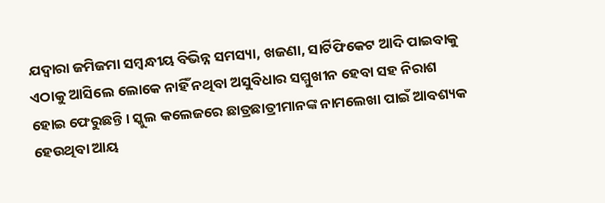ଯଦ୍ୱାରା ଜମିଜମା ସମ୍ବନ୍ଧୀୟ ବିଭିନ୍ନ ସମସ୍ୟା, ଖଜଣା, ସାର୍ଟିଫିକେଟ ଆଦି ପାଇବାକୁ ଏଠାକୁ ଆସିଲେ ଲୋକେ ନାହିଁ ନଥିବା ଅସୁବିଧାର ସମ୍ମୁଖୀନ ହେବା ସହ ନିରାଶ ହୋଇ ଫେରୁଛନ୍ତି । ସ୍କୁଲ କଲେଜରେ ଛାତ୍ରଛାତ୍ରୀମାନଙ୍କ ନାମଲେଖା ପାଇଁ ଆବଶ୍ୟକ ହେଉଥିବା ଆୟ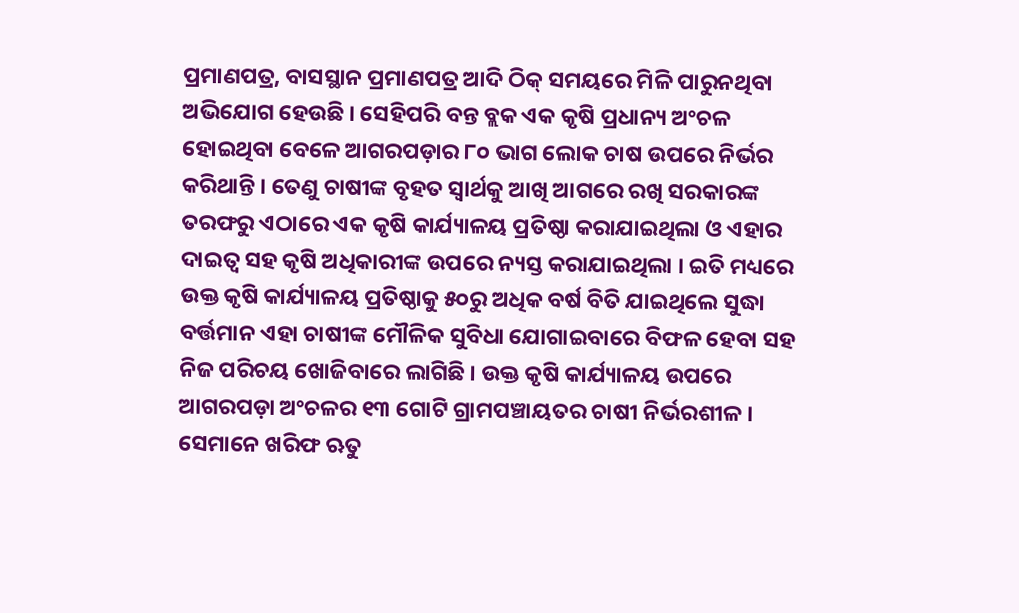ପ୍ରମାଣପତ୍ର, ବାସସ୍ଥାନ ପ୍ରମାଣପତ୍ର ଆଦି ଠିକ୍ ସମୟରେ ମିଳି ପାରୁନଥିବା ଅଭିଯୋଗ ହେଉଛି । ସେହିପରି ବନ୍ତ ବ୍ଲକ ଏକ କୃଷି ପ୍ରଧାନ୍ୟ ଅଂଚଳ ହୋଇଥିବା ବେଳେ ଆଗରପଡ଼ାର ୮୦ ଭାଗ ଲୋକ ଚାଷ ଉପରେ ନିର୍ଭର କରିଥାନ୍ତି । ତେଣୁ ଚାଷୀଙ୍କ ବୃହତ ସ୍ୱାର୍ଥକୁ ଆଖି ଆଗରେ ରଖି ସରକାରଙ୍କ ତରଫରୁ ଏଠାରେ ଏକ କୃଷି କାର୍ଯ୍ୟାଳୟ ପ୍ରତିଷ୍ଠା କରାଯାଇଥିଲା ଓ ଏହାର ଦାଇତ୍ୱ ସହ କୃଷି ଅଧିକାରୀଙ୍କ ଉପରେ ନ୍ୟସ୍ତ କରାଯାଇଥିଲା । ଇତି ମଧ୍ୟରେ ଉକ୍ତ କୃଷି କାର୍ଯ୍ୟାଳୟ ପ୍ରତିଷ୍ଠାକୁ ୫୦ରୁ ଅଧିକ ବର୍ଷ ବିତି ଯାଇଥିଲେ ସୁଦ୍ଧା ବର୍ତ୍ତମାନ ଏହା ଚାଷୀଙ୍କ ମୌଳିକ ସୁବିଧା ଯୋଗାଇବାରେ ବିଫଳ ହେବା ସହ ନିଜ ପରିଚୟ ଖୋଜିବାରେ ଲାଗିଛି । ଉକ୍ତ କୃଷି କାର୍ଯ୍ୟାଳୟ ଉପରେ ଆଗରପଡ଼ା ଅଂଚଳର ୧୩ ଗୋଟି ଗ୍ରାମପଞ୍ଚାୟତର ଚାଷୀ ନିର୍ଭରଶୀଳ । ସେମାନେ ଖରିଫ ଋତୁ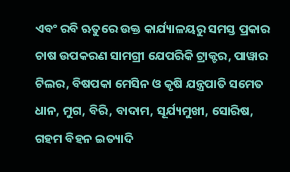ଏବଂ ରବି ଋତୁରେ ଉକ୍ତ କାର୍ଯ୍ୟାଳୟରୁ ସମସ୍ତ ପ୍ରକାର ଚାଷ ଉପକରଣ ସାମଗ୍ରୀ ଯେପରିକି ଟ୍ରାକ୍ଟର, ପାୱାର ଟିଲର, ବିଷପକା ମେସିନ ଓ କୃଷି ଯନ୍ତ୍ରପାତି ସମେତ ଧାନ, ମୁଗ, ବିରି, ବାଦାମ, ସୂର୍ଯ୍ୟମୁଖୀ, ସୋରିଷ, ଗହମ ବିହନ ଇତ୍ୟାଦି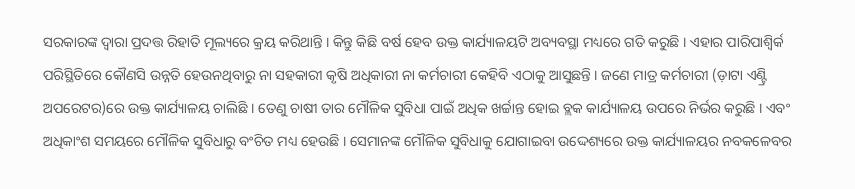ସରକାରଙ୍କ ଦ୍ୱାରା ପ୍ରଦତ୍ତ ରିହାତି ମୂଲ୍ୟରେ କ୍ରୟ କରିଥାନ୍ତି । କିନ୍ତୁ କିଛି ବର୍ଷ ହେବ ଉକ୍ତ କାର୍ଯ୍ୟାଳୟଟି ଅବ୍ୟବସ୍ଥା ମଧ୍ୟରେ ଗତି କରୁଛି । ଏହାର ପାରିପାଶ୍ୱିର୍କ ପରିସ୍ଥିତିରେ କୌଣସି ଉନ୍ନତି ହେଉନଥିବାରୁ ନା ସହକାରୀ କୃଷି ଅଧିକାରୀ ନା କର୍ମଚାରୀ କେହିବି ଏଠାକୁ ଆସୁଛନ୍ତି । ଜଣେ ମାତ୍ର କର୍ମଚାରୀ (ଡ଼ାଟା ଏଣ୍ଟ୍ରି ଅପରେଟର)ରେ ଉକ୍ତ କାର୍ଯ୍ୟାଳୟ ଚାଲିଛି । ତେଣୁ ଚାଷୀ ତାର ମୌଳିକ ସୁବିଧା ପାଇଁ ଅଧିକ ଖର୍ଚ୍ଚାନ୍ତ ହୋଇ ବ୍ଲକ କାର୍ଯ୍ୟାଳୟ ଉପରେ ନିର୍ଭର କରୁଛି । ଏବଂ ଅଧିକାଂଶ ସମୟରେ ମୌଳିକ ସୁବିଧାରୁ ବଂଚିତ ମଧ୍ୟ ହେଉଛି । ସେମାନଙ୍କ ମୌଳିକ ସୁବିଧାକୁ ଯୋଗାଇବା ଉଦ୍ଦେଶ୍ୟରେ ଉକ୍ତ କାର୍ଯ୍ୟାଳୟର ନବକଳେବର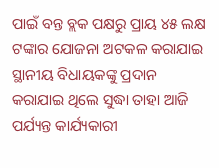ପାଇଁ ବନ୍ତ ବ୍ଲକ ପକ୍ଷରୁ ପ୍ରାୟ ୪୫ ଲକ୍ଷ ଟଙ୍କାର ଯୋଜନା ଅଟକଳ କରାଯାଇ ସ୍ଥାନୀୟ ବିଧାୟକଙ୍କୁ ପ୍ରଦାନ କରାଯାଇ ଥିଲେ ସୁଦ୍ଧା ତାହା ଆଜି ପର୍ଯ୍ୟନ୍ତ କାର୍ଯ୍ୟକାରୀ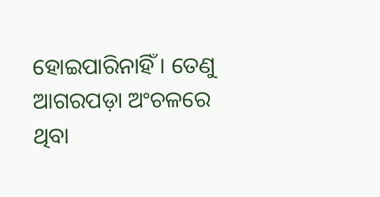ହୋଇପାରିନାହିଁ । ତେଣୁ ଆଗରପଡ଼ା ଅଂଚଳରେ ଥିବା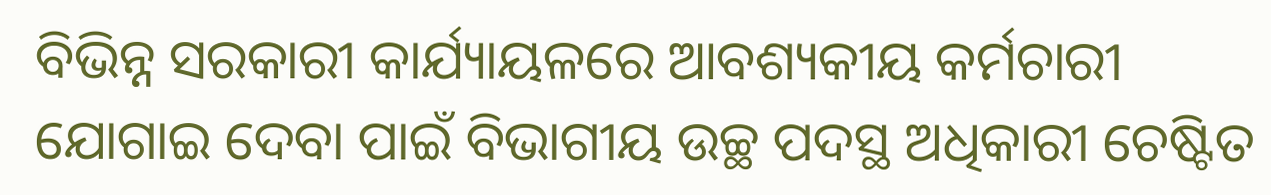ବିଭିନ୍ନ ସରକାରୀ କାର୍ଯ୍ୟାୟଳରେ ଆବଶ୍ୟକୀୟ କର୍ମଚାରୀ ଯୋଗାଇ ଦେବା ପାଇଁ ବିଭାଗୀୟ ଉଚ୍ଛ ପଦସ୍ଥ ଅଧିକାରୀ ଚେଷ୍ଟିତ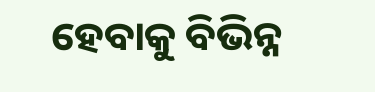ହେବାକୁ ବିଭିନ୍ନ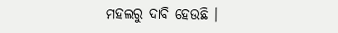ମହଲରୁ ଦାବି ହେଉଛି ।